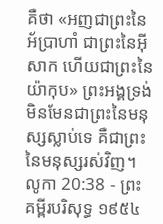គឺថា «អញជាព្រះនៃអ័ប្រាហាំ ជាព្រះនៃអ៊ីសាក ហើយជាព្រះនៃយ៉ាកុប» ព្រះអង្គទ្រង់មិនមែនជាព្រះនៃមនុស្សស្លាប់ទេ គឺជាព្រះនៃមនុស្សរស់វិញ។
លូកា 20:38 - ព្រះគម្ពីរបរិសុទ្ធ ១៩៥៤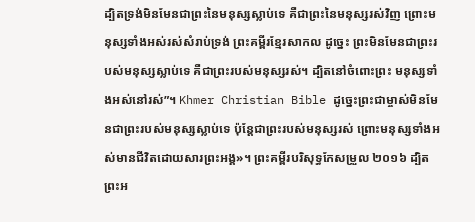ដ្បិតទ្រង់មិនមែនជាព្រះនៃមនុស្សស្លាប់ទេ គឺជាព្រះនៃមនុស្សរស់វិញ ព្រោះមនុស្សទាំងអស់រស់សំរាប់ទ្រង់ ព្រះគម្ពីរខ្មែរសាកល ដូច្នេះ ព្រះមិនមែនជាព្រះរបស់មនុស្សស្លាប់ទេ គឺជាព្រះរបស់មនុស្សរស់។ ដ្បិតនៅចំពោះព្រះ មនុស្សទាំងអស់នៅរស់”។ Khmer Christian Bible ដូច្នេះព្រះជាម្ចាស់មិនមែនជាព្រះរបស់មនុស្សស្លាប់ទេ ប៉ុន្ដែជាព្រះរបស់មនុស្សរស់ ព្រោះមនុស្សទាំងអស់មានជីវិតដោយសារព្រះអង្គ»។ ព្រះគម្ពីរបរិសុទ្ធកែសម្រួល ២០១៦ ដ្បិតព្រះអ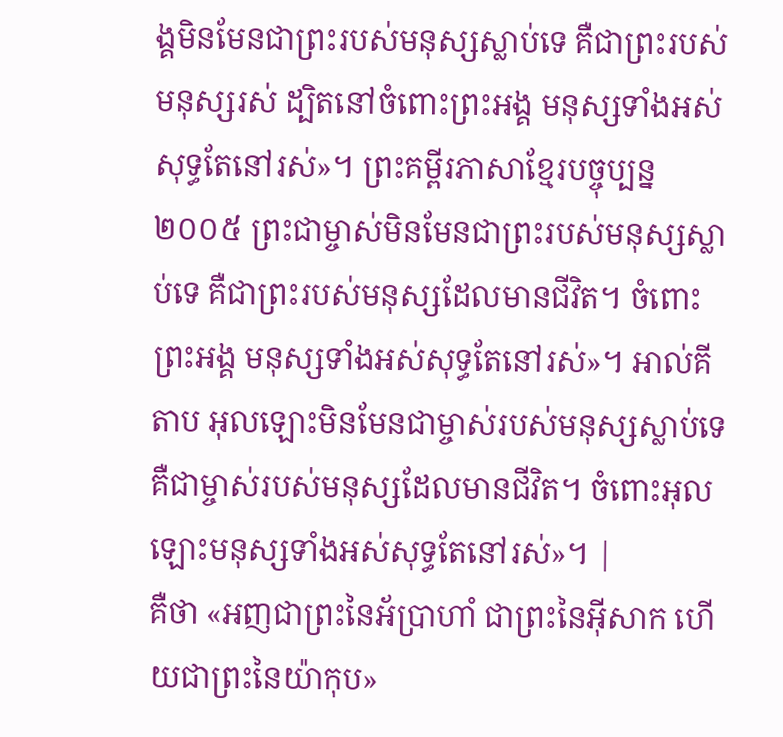ង្គមិនមែនជាព្រះរបស់មនុស្សស្លាប់ទេ គឺជាព្រះរបស់មនុស្សរស់ ដ្បិតនៅចំពោះព្រះអង្គ មនុស្សទាំងអស់សុទ្ធតែនៅរស់»។ ព្រះគម្ពីរភាសាខ្មែរបច្ចុប្បន្ន ២០០៥ ព្រះជាម្ចាស់មិនមែនជាព្រះរបស់មនុស្សស្លាប់ទេ គឺជាព្រះរបស់មនុស្សដែលមានជីវិត។ ចំពោះព្រះអង្គ មនុស្សទាំងអស់សុទ្ធតែនៅរស់»។ អាល់គីតាប អុលឡោះមិនមែនជាម្ចាស់របស់មនុស្សស្លាប់ទេ គឺជាម្ចាស់របស់មនុស្សដែលមានជីវិត។ ចំពោះអុលឡោះមនុស្សទាំងអស់សុទ្ធតែនៅរស់»។ |
គឺថា «អញជាព្រះនៃអ័ប្រាហាំ ជាព្រះនៃអ៊ីសាក ហើយជាព្រះនៃយ៉ាកុប»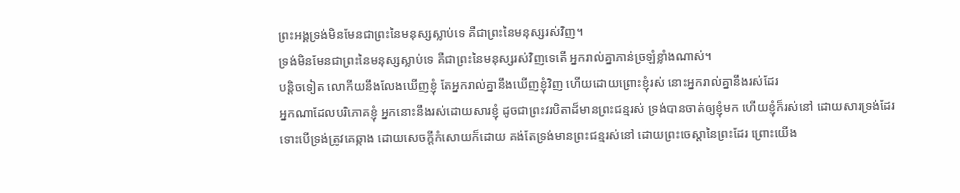ព្រះអង្គទ្រង់មិនមែនជាព្រះនៃមនុស្សស្លាប់ទេ គឺជាព្រះនៃមនុស្សរស់វិញ។
ទ្រង់មិនមែនជាព្រះនៃមនុស្សស្លាប់ទេ គឺជាព្រះនៃមនុស្សរស់វិញទេតើ អ្នករាល់គ្នាភាន់ច្រឡំខ្លាំងណាស់។
បន្តិចទៀត លោកីយនឹងលែងឃើញខ្ញុំ តែអ្នករាល់គ្នានឹងឃើញខ្ញុំវិញ ហើយដោយព្រោះខ្ញុំរស់ នោះអ្នករាល់គ្នានឹងរស់ដែរ
អ្នកណាដែលបរិភោគខ្ញុំ អ្នកនោះនឹងរស់ដោយសារខ្ញុំ ដូចជាព្រះវរបិតាដ៏មានព្រះជន្មរស់ ទ្រង់បានចាត់ឲ្យខ្ញុំមក ហើយខ្ញុំក៏រស់នៅ ដោយសារទ្រង់ដែរ
ទោះបើទ្រង់ត្រូវគេឆ្កាង ដោយសេចក្ដីកំសោយក៏ដោយ គង់តែទ្រង់មានព្រះជន្មរស់នៅ ដោយព្រះចេស្តានៃព្រះដែរ ព្រោះយើង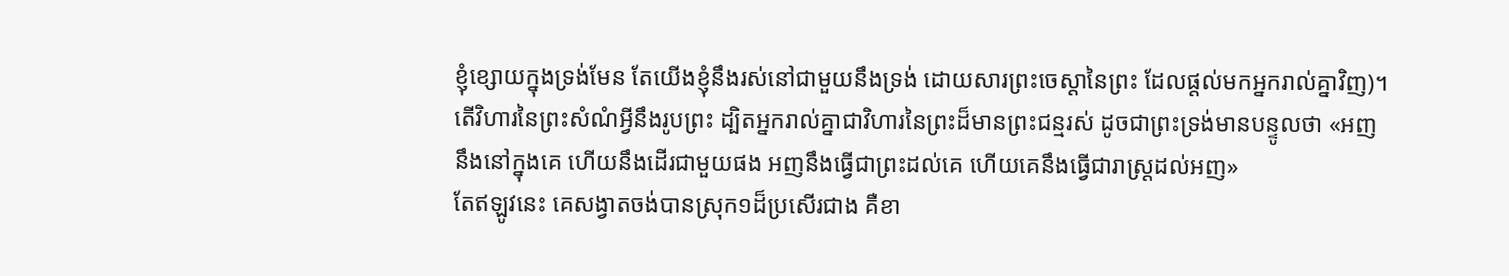ខ្ញុំខ្សោយក្នុងទ្រង់មែន តែយើងខ្ញុំនឹងរស់នៅជាមួយនឹងទ្រង់ ដោយសារព្រះចេស្តានៃព្រះ ដែលផ្តល់មកអ្នករាល់គ្នាវិញ)។
តើវិហារនៃព្រះសំណំអ្វីនឹងរូបព្រះ ដ្បិតអ្នករាល់គ្នាជាវិហារនៃព្រះដ៏មានព្រះជន្មរស់ ដូចជាព្រះទ្រង់មានបន្ទូលថា «អញនឹងនៅក្នុងគេ ហើយនឹងដើរជាមួយផង អញនឹងធ្វើជាព្រះដល់គេ ហើយគេនឹងធ្វើជារាស្ត្រដល់អញ»
តែឥឡូវនេះ គេសង្វាតចង់បានស្រុក១ដ៏ប្រសើរជាង គឺខា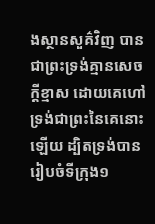ងស្ថានសួគ៌វិញ បានជាព្រះទ្រង់គ្មានសេចក្ដីខ្មាស ដោយគេហៅទ្រង់ជាព្រះនៃគេនោះឡើយ ដ្បិតទ្រង់បានរៀបចំទីក្រុង១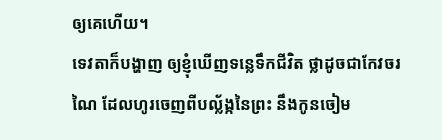ឲ្យគេហើយ។
ទេវតាក៏បង្ហាញ ឲ្យខ្ញុំឃើញទន្លេទឹកជីវិត ថ្លាដូចជាកែវចរណៃ ដែលហូរចេញពីបល្ល័ង្កនៃព្រះ នឹងកូនចៀម